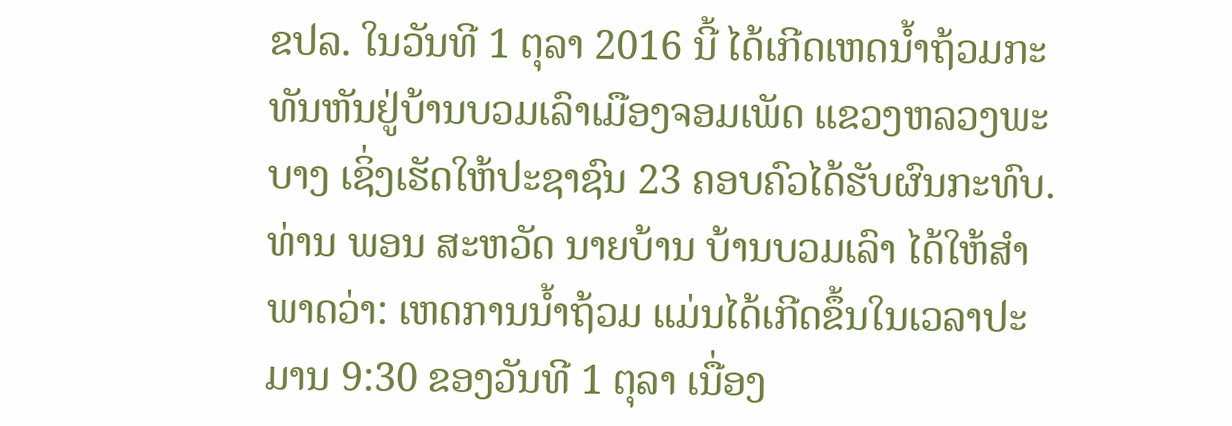ຂປລ. ໃນວັນທີ 1 ຕຸລາ 2016 ນີ້ ໄດ້ເກີດເຫດນ້ຳຖ້ວມກະທັນຫັນຢູ່ບ້ານບວມເລົາເມືອງຈອມເພັດ ແຂວງຫລວງພະບາງ ເຊິ່ງເຮັດໃຫ້ປະຊາຊົນ 23 ຄອບຄົວໄດ້ຮັບຜົນກະທົບ.
ທ່ານ ພອນ ສະຫວັດ ນາຍບ້ານ ບ້ານບວມເລົາ ໄດ້ໃຫ້ສຳພາດວ່າ: ເຫດການນ້ຳຖ້ວມ ແມ່ນໄດ້ເກີດຂຶ້ນໃນເວລາປະມານ 9:30 ຂອງວັນທີ 1 ຕຸລາ ເນື່ອງ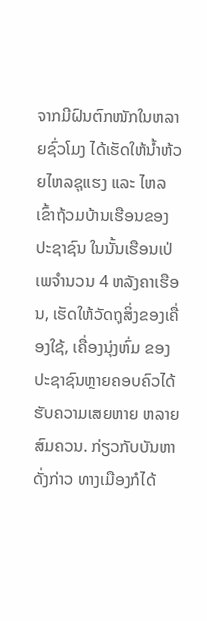ຈາກມີຝົນຕົກໜັກໃນຫລາຍຊົ່ວໂມງ ໄດ້ເຮັດໃຫ້ນ້ຳຫ້ວຍໄຫລຊຸແຮງ ແລະ ໄຫລເຂົ້າຖ້ວມບ້ານເຮືອນຂອງປະຊາຊົນ ໃນນັ້ນເຮືອນເປ່ເພຈຳນວນ 4 ຫລັງຄາເຮືອນ, ເຮັດໃຫ້ວັດຖຸສິ່ງຂອງເຄື່ອງໃຊ້, ເຄື່ອງນຸ່ງຫົ່ມ ຂອງປະຊາຊົນຫຼາຍຄອບຄົວໄດ້ຮັບຄວາມເສຍຫາຍ ຫລາຍສົມຄວນ. ກ່ຽວກັບບັນຫາດັ່ງກ່າວ ທາງເມືອງກໍໄດ້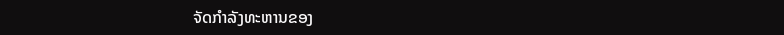ຈັດກຳລັງທະຫານຂອງ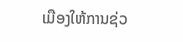ເມືອງໃຫ້ການຊ່ວ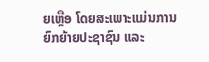ຍເຫຼືອ ໂດຍສະເພາະແມ່ນການຍົກຍ້າຍປະຊາຊົນ ແລະ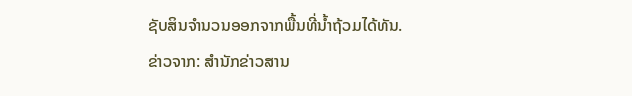ຊັບສິນຈໍານວນອອກຈາກພື້ນທີ່ນ້ຳຖ້ວມໄດ້ທັນ.
ຂ່າວຈາກ: ສຳນັກຂ່າວສານ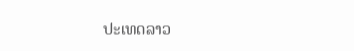ປະເທດລາວ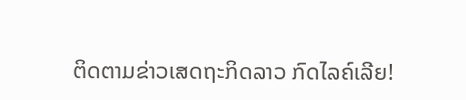ຕິດຕາມຂ່າວເສດຖະກິດລາວ ກົດໄລຄ໌ເລີຍ!